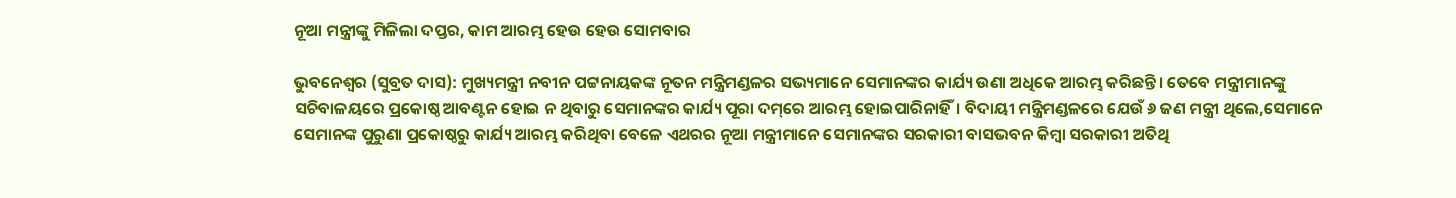ନୂଆ ମନ୍ତ୍ରୀଙ୍କୁ ମିଳିଲା ଦପ୍ତର, କାମ ଆରମ୍ଭ ହେଉ ହେଉ ସୋମବାର

ଭୁବନେଶ୍ୱର (ସୁବ୍ରତ ଦାସ): ମୁଖ୍ୟମନ୍ତ୍ରୀ ନବୀନ ପଟ୍ଟନାୟକଙ୍କ ନୂତନ ମନ୍ତ୍ରିମଣ୍ଡଳର ସଭ୍ୟମାନେ ସେମାନଙ୍କର କାର୍ଯ୍ୟ ଉଣା ଅଧିକେ ଆରମ୍ଭ କରିଛନ୍ତି। ତେବେ ମନ୍ତ୍ରୀମାନଙ୍କୁ ସଚିବାଳୟରେ ପ୍ରକୋଷ୍ଠ ଆବଣ୍ଟନ ହୋଇ ନ ଥିବାରୁ ସେମାନଙ୍କର କାର୍ଯ୍ୟ ପୂରା ଦମ୍‌ରେ ଆରମ୍ଭ ହୋଇପାରିନାହିଁ। ବିଦାୟୀ ମନ୍ତ୍ରିମଣ୍ଡଳରେ ଯେଉଁ ୬ ଜଣ ମନ୍ତ୍ରୀ ଥିଲେ,ସେମାନେ ସେମାନଙ୍କ ପୁରୁଣା ପ୍ରକୋଷ୍ଠରୁ କାର୍ଯ୍ୟ ଆରମ୍ଭ କରିଥିବା ବେଳେ ଏଥରର ନୂଆ ମନ୍ତ୍ରୀମାନେ ସେମାନଙ୍କର ସରକାରୀ ବାସଭବନ କିମ୍ବା ସରକାରୀ ଅତିଥି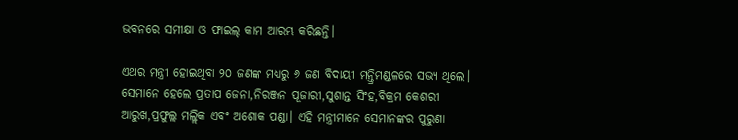ଭବନରେ ସମୀକ୍ଷା ଓ ଫାଇଲ୍‌ କାମ ଆରମ୍ଭ କରିଛନ୍ତି।

ଏଥର ମନ୍ତ୍ରୀ ହୋଇଥିବା ୨୦ ଜଣଙ୍କ ମଧ୍ୟରୁ ୬ ଜଣ ବିଦାୟୀ ମନ୍ତ୍ରିମଣ୍ଡଳରେ ସଭ୍ୟ ଥିଲେ। ସେମାନେ ହେଲେ ପ୍ରତାପ ଜେନା,ନିରଞ୍ଜନ ପୂଜାରୀ,ସୁଶାନ୍ତ ସିଂହ,ବିକ୍ରମ କେଶରୀ ଆରୁଖ,ପ୍ରଫୁଲ୍ଲ ମଲ୍ଲିକ ଏବଂ ଅଶୋକ ପଣ୍ଡା। ଏହି ମନ୍ତ୍ରୀମାନେ ସେମାନଙ୍କର ପୁରୁଣା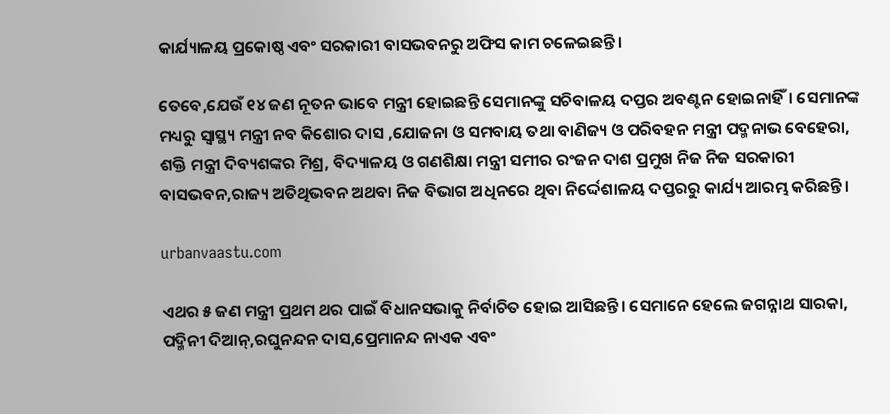କାର୍ଯ୍ୟାଳୟ ପ୍ରକୋଷ୍ଠ ଏବଂ ସରକାରୀ ବାସଭବନରୁ ଅଫିସ କାମ ଚଳେଇଛନ୍ତି।

ତେବେ,ଯେଉଁ ୧୪ ଜଣ ନୂତନ ଭାବେ ମନ୍ତ୍ରୀ ହୋଇଛନ୍ତି ସେମାନଙ୍କୁ ସଚିବାଳୟ ଦପ୍ତର ଅବଣ୍ଟନ ହୋଇନାହିଁ। ସେମାନଙ୍କ ମଧ୍ୟରୁ ସ୍ୱାସ୍ଥ୍ୟ ମନ୍ତ୍ରୀ ନବ କିଶୋର ଦାସ ,ଯୋଜନା ଓ ସମବାୟ ତଥା ବାଣିଜ୍ୟ ଓ ପରିବହନ ମନ୍ତ୍ରୀ ପଦ୍ମନାଭ ବେହେରା, ଶକ୍ତି ମନ୍ତ୍ରୀ ଦିବ୍ୟଶଙ୍କର ମିଶ୍ର, ବିଦ୍ୟାଳୟ ଓ ଗଣଶିକ୍ଷା ମନ୍ତ୍ରୀ ସମୀର ରଂଜନ ଦାଶ ପ୍ରମୁଖ ନିଜ ନିଜ ସରକାରୀ ବାସଭବନ,ରାଜ୍ୟ ଅତିଥିଭବନ ଅଥବା ନିଜ ବିଭାଗ ଅଧିନରେ ଥିବା ନିର୍ଦ୍ଦେଶାଳୟ ଦପ୍ତରରୁ କାର୍ଯ୍ୟ ଆରମ୍ଭ କରିଛନ୍ତି।

urbanvaastu.com

ଏଥର ୫ ଜଣ ମନ୍ତ୍ରୀ ପ୍ରଥମ ଥର ପାଇଁ ବିଧାନସଭାକୁ ନିର୍ବାଚିତ ହୋଇ ଆସିଛନ୍ତି। ସେମାନେ ହେଲେ ଜଗନ୍ନାଥ ସାରକା, ପଦ୍ମିନୀ ଦିଆନ୍‌,ରଘୁନନ୍ଦନ ଦାସ,ପ୍ରେମାନନ୍ଦ ନାଏକ ଏବଂ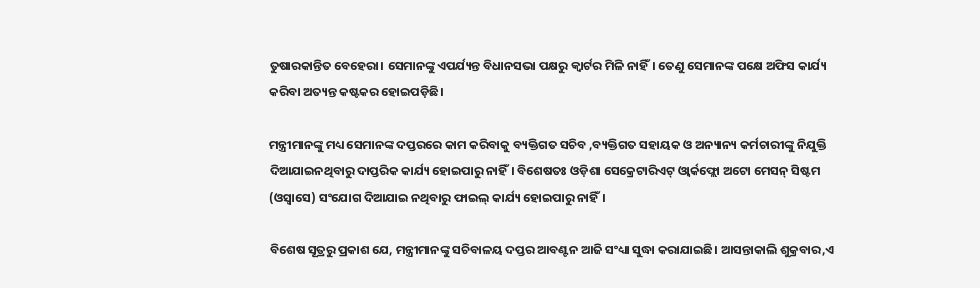ତୁଷାରକାନ୍ତିତ ବେହେରା। ସେମାନଙ୍କୁ ଏପର୍ଯ୍ୟନ୍ତ ବିଧାନସଭା ପକ୍ଷରୁ କ୍ୱାର୍ଟର ମିଳି ନାହିଁ। ତେଣୁ ସେମାନଙ୍କ ପକ୍ଷେ ଅଫିସ କାର୍ଯ୍ୟ କରିବା ଅତ୍ୟନ୍ତ କଷ୍ଟକର ହୋଇପଡ଼ିଛି।

ମନ୍ତ୍ରୀମାନଙ୍କୁ ମଧ୍ୟ ସେମାନଙ୍କ ଦପ୍ତରରେ କାମ କରିବାକୁ ବ୍ୟକ୍ତିଗତ ସଚିବ ,ବ୍ୟକ୍ତିଗତ ସହାୟକ ଓ ଅନ୍ୟାନ୍ୟ କର୍ମଚାରୀଙ୍କୁ ନିଯୁକ୍ତି ଦିଆଯାଇନଥିବାରୁ ଦାପ୍ତରିକ କାର୍ଯ୍ୟ ହୋଇପାରୁ ନାହିଁ। ବିଶେଷତଃ ଓଡ଼ିଶା ସେକ୍ରେଟାରିଏଟ୍‌ ଓ୍ଵାର୍କଫ୍ଲୋ ଅଟୋ ମେସନ୍‌ ସିଷ୍ଟମ (ଓସ୍ୱାସେ) ସଂଯୋଗ ଦିଆଯାଇ ନଥିବାରୁ ଫାଇଲ୍‌ କାର୍ଯ୍ୟ ହୋଇପାରୁ ନାହିଁ।

ବିଶେଷ ସୂତ୍ରରୁ ପ୍ରକାଶ ଯେ, ମନ୍ତ୍ରୀମାନଙ୍କୁ ସଚିବାଳୟ ଦପ୍ତର ଆବଣ୍ଟନ ଆଜି ସଂଧ୍ୟା ସୁଦ୍ଧା କରାଯାଇଛି। ଆସନ୍ତାକାଲି ଶୁକ୍ରବାର,ଏ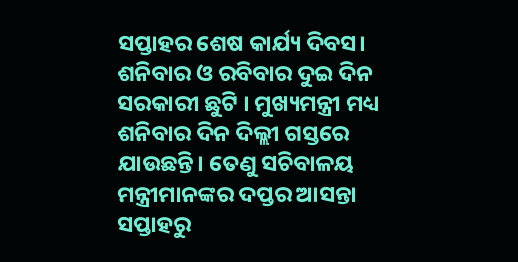ସପ୍ତାହର ଶେଷ କାର୍ଯ୍ୟ ଦିବସ। ଶନିବାର ଓ ରବିବାର ଦୁଇ ଦିନ ସରକାରୀ ଛୁଟି । ମୁଖ୍ୟମନ୍ତ୍ରୀ ମଧ୍ୟ ଶନିବାର ଦିନ ଦିଲ୍ଲୀ ଗସ୍ତରେ ଯାଉଛନ୍ତି। ତେଣୁ ସଚିବାଳୟ ମନ୍ତ୍ରୀମାନଙ୍କର ଦପ୍ତର ଆସନ୍ତା ସପ୍ତାହରୁ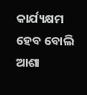କାର୍ଯ୍ୟକ୍ଷମ ହେବ ବୋଲି ଆଶା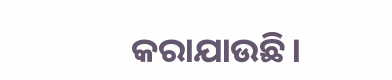କରାଯାଉଛି।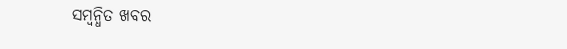ସମ୍ବନ୍ଧିତ ଖବର